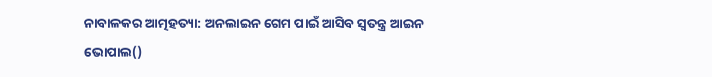ନାବାଳକର ଆତ୍ମହତ୍ୟା: ଅନଲାଇନ ଗେମ ପାଇଁ ଆସିବ ସ୍ୱତନ୍ତ୍ର ଆଇନ
ଭୋପାଲ()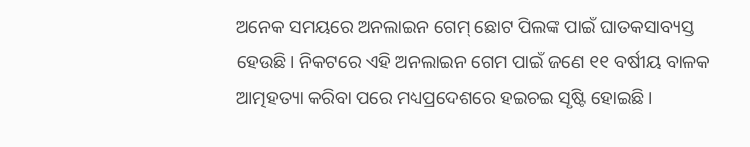ଅନେକ ସମୟରେ ଅନଲାଇନ ଗେମ୍ ଛୋଟ ପିଲଙ୍କ ପାଇଁ ଘାତକସାବ୍ୟସ୍ତ ହେଉଛି। ନିକଟରେ ଏହି ଅନଲାଇନ ଗେମ ପାଇଁ ଜଣେ ୧୧ ବର୍ଷୀୟ ବାଳକ ଆତ୍ମହତ୍ୟା କରିବା ପରେ ମଧ୍ୟପ୍ରଦେଶରେ ହଇଚଇ ସୃଷ୍ଟି ହୋଇଛି।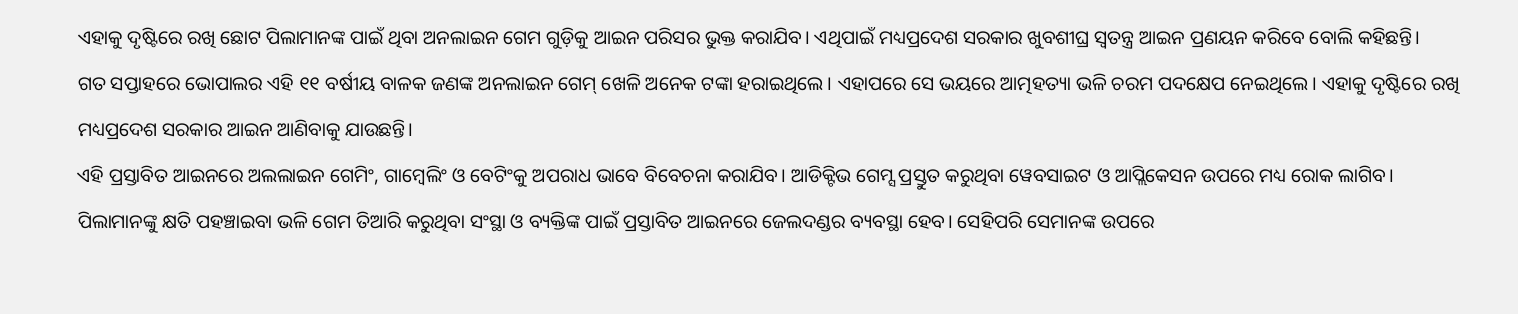ଏହାକୁ ଦୃଷ୍ଟିରେ ରଖି ଛୋଟ ପିଲାମାନଙ୍କ ପାଇଁ ଥିବା ଅନଲାଇନ ଗେମ ଗୁଡ଼ିକୁ ଆଇନ ପରିସର ଭୁକ୍ତ କରାଯିବ। ଏଥିପାଇଁ ମଧ୍ୟପ୍ରଦେଶ ସରକାର ଖୁବଶୀଘ୍ର ସ୍ୱତନ୍ତ୍ର ଆଇନ ପ୍ରଣୟନ କରିବେ ବୋଲି କହିଛନ୍ତି।
ଗତ ସପ୍ତାହରେ ଭୋପାଲର ଏହି ୧୧ ବର୍ଷୀୟ ବାଳକ ଜଣଙ୍କ ଅନଲାଇନ ଗେମ୍ ଖେଳି ଅନେକ ଟଙ୍କା ହରାଇଥିଲେ। ଏହାପରେ ସେ ଭୟରେ ଆତ୍ମହତ୍ୟା ଭଳି ଚରମ ପଦକ୍ଷେପ ନେଇଥିଲେ। ଏହାକୁ ଦୃଷ୍ଟିରେ ରଖି ମଧ୍ୟପ୍ରଦେଶ ସରକାର ଆଇନ ଆଣିବାକୁ ଯାଉଛନ୍ତି।
ଏହି ପ୍ରସ୍ତାବିତ ଆଇନରେ ଅଲଲାଇନ ଗେମିଂ, ଗାମ୍ବେଲିଂ ଓ ବେଟିଂକୁ ଅପରାଧ ଭାବେ ବିବେଚନା କରାଯିବ। ଆଡିକ୍ଟିଭ ଗେମ୍ସ ପ୍ରସ୍ତୁତ କରୁଥିବା ୱେବସାଇଟ ଓ ଆପ୍ଲିକେସନ ଉପରେ ମଧ୍ୟ ରୋକ ଲାଗିବ। ପିଲାମାନଙ୍କୁ କ୍ଷତି ପହଞ୍ଚାଇବା ଭଳି ଗେମ ତିଆରି କରୁଥିବା ସଂସ୍ଥା ଓ ବ୍ୟକ୍ତିଙ୍କ ପାଇଁ ପ୍ରସ୍ତାବିତ ଆଇନରେ ଜେଲଦଣ୍ଡର ବ୍ୟବସ୍ଥା ହେବ। ସେହିପରି ସେମାନଙ୍କ ଉପରେ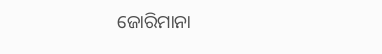ଜୋରିମାନା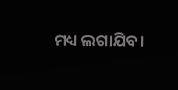ମଧ୍ୟ ଲଗାଯିବ।